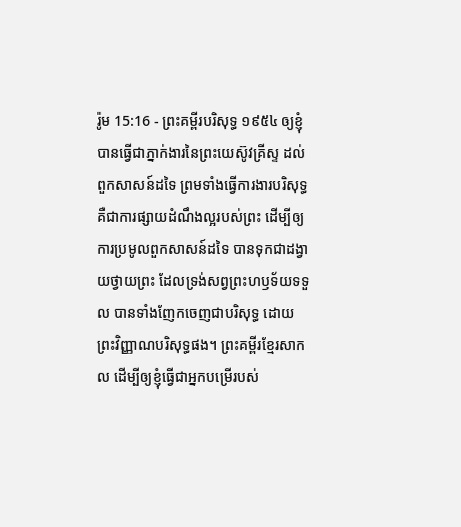រ៉ូម 15:16 - ព្រះគម្ពីរបរិសុទ្ធ ១៩៥៤ ឲ្យខ្ញុំបានធ្វើជាភ្នាក់ងារនៃព្រះយេស៊ូវគ្រីស្ទ ដល់ពួកសាសន៍ដទៃ ព្រមទាំងធ្វើការងារបរិសុទ្ធ គឺជាការផ្សាយដំណឹងល្អរបស់ព្រះ ដើម្បីឲ្យការប្រមូលពួកសាសន៍ដទៃ បានទុកជាដង្វាយថ្វាយព្រះ ដែលទ្រង់សព្វព្រះហឫទ័យទទួល បានទាំងញែកចេញជាបរិសុទ្ធ ដោយព្រះវិញ្ញាណបរិសុទ្ធផង។ ព្រះគម្ពីរខ្មែរសាកល ដើម្បីឲ្យខ្ញុំធ្វើជាអ្នកបម្រើរបស់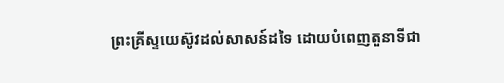ព្រះគ្រីស្ទយេស៊ូវដល់សាសន៍ដទៃ ដោយបំពេញតួនាទីជា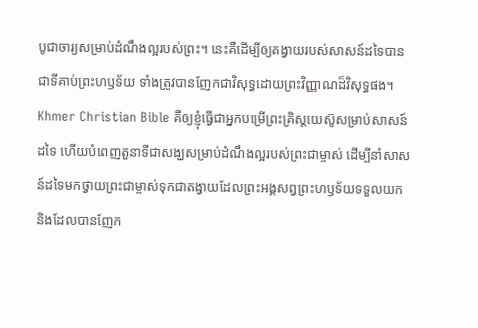បូជាចារ្យសម្រាប់ដំណឹងល្អរបស់ព្រះ។ នេះគឺដើម្បីឲ្យតង្វាយរបស់សាសន៍ដទៃបានជាទីគាប់ព្រះហឫទ័យ ទាំងត្រូវបានញែកជាវិសុទ្ធដោយព្រះវិញ្ញាណដ៏វិសុទ្ធផង។ Khmer Christian Bible គឺឲ្យខ្ញុំធ្វើជាអ្នកបម្រើព្រះគ្រិស្ដយេស៊ូសម្រាប់សាសន៍ដទៃ ហើយបំពេញតួនាទីជាសង្ឃសម្រាប់ដំណឹងល្អរបស់ព្រះជាម្ចាស់ ដើម្បីនាំសាសន៍ដទៃមកថ្វាយព្រះជាម្ចាស់ទុកជាតង្វាយដែលព្រះអង្គសព្វព្រះហឫទ័យទទួលយក និងដែលបានញែក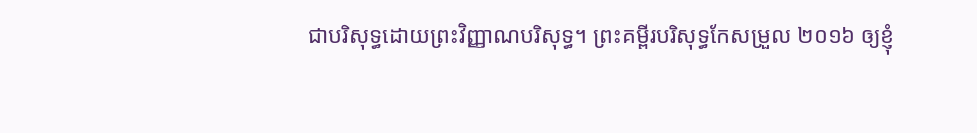ជាបរិសុទ្ធដោយព្រះវិញ្ញាណបរិសុទ្ធ។ ព្រះគម្ពីរបរិសុទ្ធកែសម្រួល ២០១៦ ឲ្យខ្ញុំ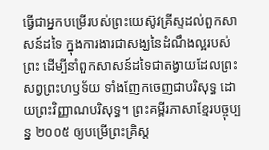ធ្វើជាអ្នកបម្រើរបស់ព្រះយេស៊ូវគ្រីស្ទដល់ពួកសាសន៍ដទៃ ក្នុងការងារជាសង្ឃនៃដំណឹងល្អរបស់ព្រះ ដើម្បីនាំពួកសាសន៍ដទៃជាតង្វាយដែលព្រះសព្វព្រះហឫទ័យ ទាំងញែកចេញជាបរិសុទ្ធ ដោយព្រះវិញ្ញាណបរិសុទ្ធ។ ព្រះគម្ពីរភាសាខ្មែរបច្ចុប្បន្ន ២០០៥ ឲ្យបម្រើព្រះគ្រិស្ត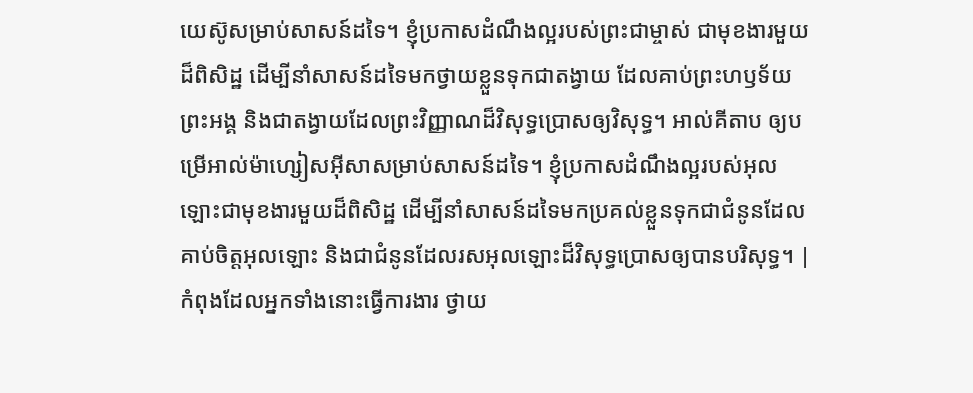យេស៊ូសម្រាប់សាសន៍ដទៃ។ ខ្ញុំប្រកាសដំណឹងល្អរបស់ព្រះជាម្ចាស់ ជាមុខងារមួយដ៏ពិសិដ្ឋ ដើម្បីនាំសាសន៍ដទៃមកថ្វាយខ្លួនទុកជាតង្វាយ ដែលគាប់ព្រះហឫទ័យព្រះអង្គ និងជាតង្វាយដែលព្រះវិញ្ញាណដ៏វិសុទ្ធប្រោសឲ្យវិសុទ្ធ។ អាល់គីតាប ឲ្យបម្រើអាល់ម៉ាហ្សៀសអ៊ីសាសម្រាប់សាសន៍ដទៃ។ ខ្ញុំប្រកាសដំណឹងល្អរបស់អុលឡោះជាមុខងារមួយដ៏ពិសិដ្ឋ ដើម្បីនាំសាសន៍ដទៃមកប្រគល់ខ្លួនទុកជាជំនូនដែលគាប់ចិត្តអុលឡោះ និងជាជំនូនដែលរសអុលឡោះដ៏វិសុទ្ធប្រោសឲ្យបានបរិសុទ្ធ។ |
កំពុងដែលអ្នកទាំងនោះធ្វើការងារ ថ្វាយ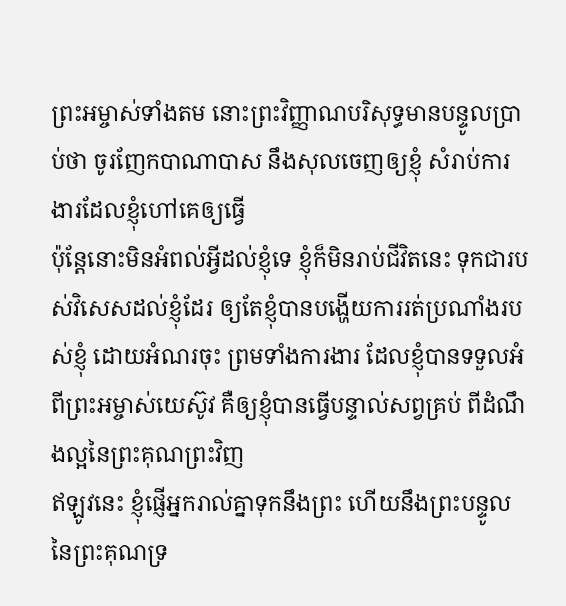ព្រះអម្ចាស់ទាំងតម នោះព្រះវិញ្ញាណបរិសុទ្ធមានបន្ទូលប្រាប់ថា ចូរញែកបាណាបាស នឹងសុលចេញឲ្យខ្ញុំ សំរាប់ការងារដែលខ្ញុំហៅគេឲ្យធ្វើ
ប៉ុន្តែនោះមិនអំពល់អ្វីដល់ខ្ញុំទេ ខ្ញុំក៏មិនរាប់ជីវិតនេះ ទុកជារបស់វិសេសដល់ខ្ញុំដែរ ឲ្យតែខ្ញុំបានបង្ហើយការរត់ប្រណាំងរបស់ខ្ញុំ ដោយអំណរចុះ ព្រមទាំងការងារ ដែលខ្ញុំបានទទួលអំពីព្រះអម្ចាស់យេស៊ូវ គឺឲ្យខ្ញុំបានធ្វើបន្ទាល់សព្វគ្រប់ ពីដំណឹងល្អនៃព្រះគុណព្រះវិញ
ឥឡូវនេះ ខ្ញុំផ្ញើអ្នករាល់គ្នាទុកនឹងព្រះ ហើយនឹងព្រះបន្ទូលនៃព្រះគុណទ្រ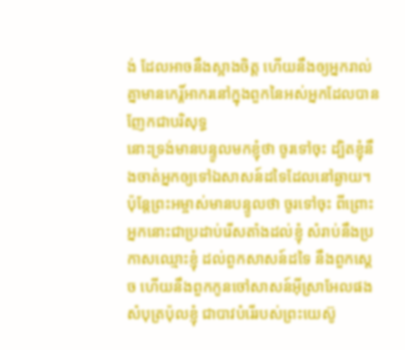ង់ ដែលអាចនឹងស្អាងចិត្ត ហើយនឹងឲ្យអ្នករាល់គ្នាមានកេរ្ដិ៍អាករនៅក្នុងពួកនៃអស់អ្នកដែលបានញែកជាបរិសុទ្ធ
នោះទ្រង់មានបន្ទូលមកខ្ញុំថា ចូរទៅចុះ ដ្បិតខ្ញុំនឹងចាត់អ្នកឲ្យទៅឯសាសន៍ដទៃដែលនៅឆ្ងាយ។
ប៉ុន្តែព្រះអម្ចាស់មានបន្ទូលថា ចូរទៅចុះ ពីព្រោះអ្នកនោះជាប្រដាប់រើសតាំងដល់ខ្ញុំ សំរាប់នឹងប្រកាសឈ្មោះខ្ញុំ ដល់ពួកសាសន៍ដទៃ នឹងពួកស្តេច ហើយនឹងពួកកូនចៅសាសន៍អ៊ីស្រាអែលផង
សំបុត្រប៉ុលខ្ញុំ ជាបាវបំរើរបស់ព្រះយេស៊ូ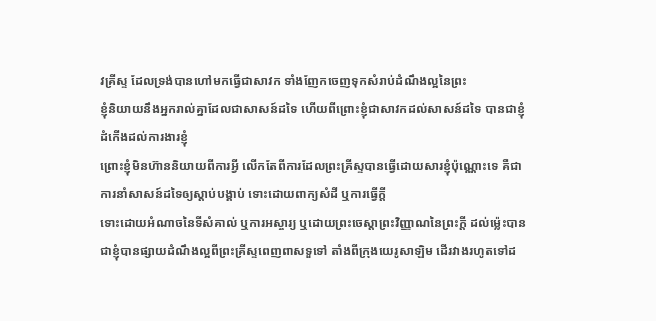វគ្រីស្ទ ដែលទ្រង់បានហៅមកធ្វើជាសាវក ទាំងញែកចេញទុកសំរាប់ដំណឹងល្អនៃព្រះ
ខ្ញុំនិយាយនឹងអ្នករាល់គ្នាដែលជាសាសន៍ដទៃ ហើយពីព្រោះខ្ញុំជាសាវកដល់សាសន៍ដទៃ បានជាខ្ញុំដំកើងដល់ការងារខ្ញុំ
ព្រោះខ្ញុំមិនហ៊ាននិយាយពីការអ្វី លើកតែពីការដែលព្រះគ្រីស្ទបានធ្វើដោយសារខ្ញុំប៉ុណ្ណោះទេ គឺជាការនាំសាសន៍ដទៃឲ្យស្តាប់បង្គាប់ ទោះដោយពាក្យសំដី ឬការធ្វើក្តី
ទោះដោយអំណាចនៃទីសំគាល់ ឬការអស្ចារ្យ ឬដោយព្រះចេស្តាព្រះវិញ្ញាណនៃព្រះក្តី ដល់ម៉្លេះបានជាខ្ញុំបានផ្សាយដំណឹងល្អពីព្រះគ្រីស្ទពេញពាសទួទៅ តាំងពីក្រុងយេរូសាឡិម ដើរវាងរហូតទៅដ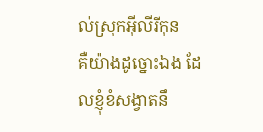ល់ស្រុកអ៊ីលីរីកុន
គឺយ៉ាងដូច្នោះឯង ដែលខ្ញុំខំសង្វាតនឹ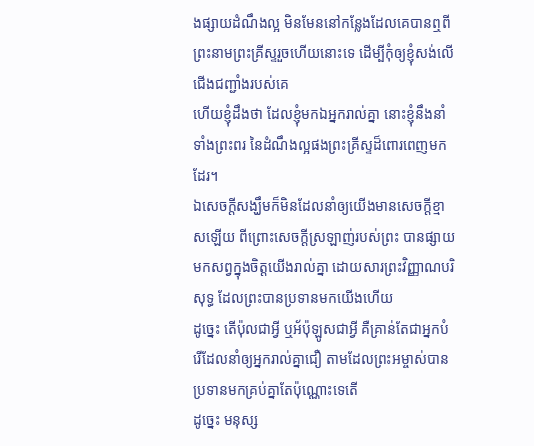ងផ្សាយដំណឹងល្អ មិនមែននៅកន្លែងដែលគេបានឮពីព្រះនាមព្រះគ្រីស្ទរួចហើយនោះទេ ដើម្បីកុំឲ្យខ្ញុំសង់លើជើងជញ្ជាំងរបស់គេ
ហើយខ្ញុំដឹងថា ដែលខ្ញុំមកឯអ្នករាល់គ្នា នោះខ្ញុំនឹងនាំទាំងព្រះពរ នៃដំណឹងល្អផងព្រះគ្រីស្ទដ៏ពោរពេញមកដែរ។
ឯសេចក្ដីសង្ឃឹមក៏មិនដែលនាំឲ្យយើងមានសេចក្ដីខ្មាសឡើយ ពីព្រោះសេចក្ដីស្រឡាញ់របស់ព្រះ បានផ្សាយមកសព្វក្នុងចិត្តយើងរាល់គ្នា ដោយសារព្រះវិញ្ញាណបរិសុទ្ធ ដែលព្រះបានប្រទានមកយើងហើយ
ដូច្នេះ តើប៉ុលជាអ្វី ឬអ័ប៉ុឡូសជាអ្វី គឺគ្រាន់តែជាអ្នកបំរើដែលនាំឲ្យអ្នករាល់គ្នាជឿ តាមដែលព្រះអម្ចាស់បានប្រទានមកគ្រប់គ្នាតែប៉ុណ្ណោះទេតើ
ដូច្នេះ មនុស្ស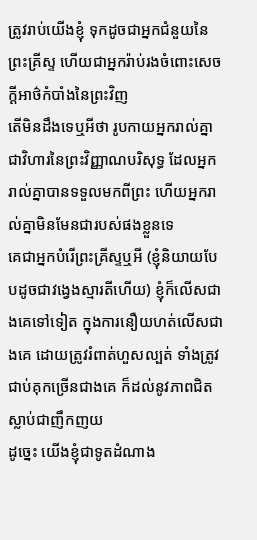ត្រូវរាប់យើងខ្ញុំ ទុកដូចជាអ្នកជំនួយនៃព្រះគ្រីស្ទ ហើយជាអ្នករ៉ាប់រងចំពោះសេចក្ដីអាថ៌កំបាំងនៃព្រះវិញ
តើមិនដឹងទេឬអីថា រូបកាយអ្នករាល់គ្នាជាវិហារនៃព្រះវិញ្ញាណបរិសុទ្ធ ដែលអ្នករាល់គ្នាបានទទួលមកពីព្រះ ហើយអ្នករាល់គ្នាមិនមែនជារបស់ផងខ្លួនទេ
គេជាអ្នកបំរើព្រះគ្រីស្ទឬអី (ខ្ញុំនិយាយបែបដូចជាវង្វេងស្មារតីហើយ) ខ្ញុំក៏លើសជាងគេទៅទៀត ក្នុងការនឿយហត់លើសជាងគេ ដោយត្រូវរំពាត់ហួសល្បត់ ទាំងត្រូវជាប់គុកច្រើនជាងគេ ក៏ដល់នូវភាពជិតស្លាប់ជាញឹកញយ
ដូច្នេះ យើងខ្ញុំជាទូតដំណាង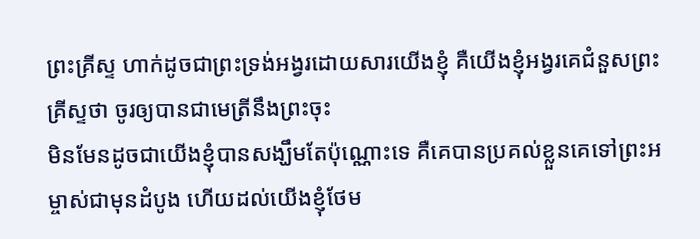ព្រះគ្រីស្ទ ហាក់ដូចជាព្រះទ្រង់អង្វរដោយសារយើងខ្ញុំ គឺយើងខ្ញុំអង្វរគេជំនួសព្រះគ្រីស្ទថា ចូរឲ្យបានជាមេត្រីនឹងព្រះចុះ
មិនមែនដូចជាយើងខ្ញុំបានសង្ឃឹមតែប៉ុណ្ណោះទេ គឺគេបានប្រគល់ខ្លួនគេទៅព្រះអម្ចាស់ជាមុនដំបូង ហើយដល់យើងខ្ញុំថែម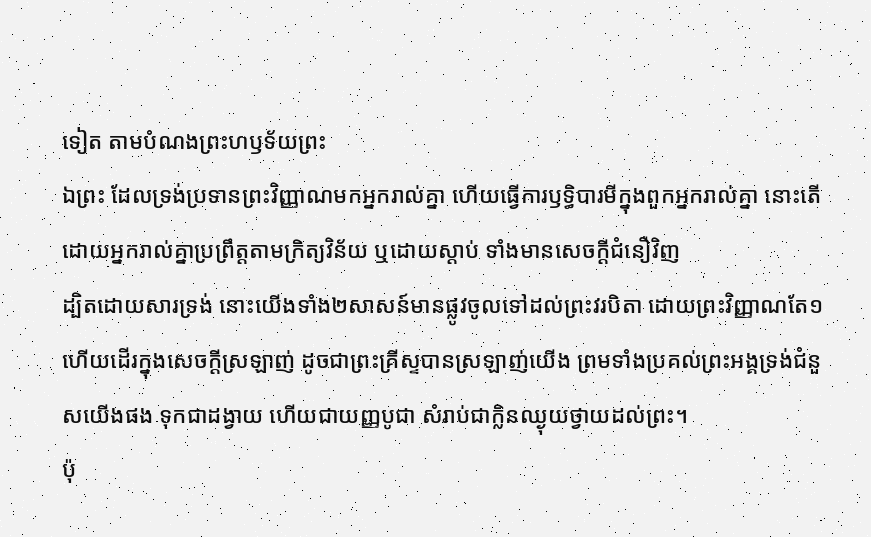ទៀត តាមបំណងព្រះហឫទ័យព្រះ
ឯព្រះ ដែលទ្រង់ប្រទានព្រះវិញ្ញាណមកអ្នករាល់គ្នា ហើយធ្វើការឫទ្ធិបារមីក្នុងពួកអ្នករាល់គ្នា នោះតើដោយអ្នករាល់គ្នាប្រព្រឹត្តតាមក្រិត្យវិន័យ ឬដោយស្តាប់ ទាំងមានសេចក្ដីជំនឿវិញ
ដ្បិតដោយសារទ្រង់ នោះយើងទាំង២សាសន៍មានផ្លូវចូលទៅដល់ព្រះវរបិតា ដោយព្រះវិញ្ញាណតែ១
ហើយដើរក្នុងសេចក្ដីស្រឡាញ់ ដូចជាព្រះគ្រីស្ទបានស្រឡាញ់យើង ព្រមទាំងប្រគល់ព្រះអង្គទ្រង់ជំនួសយើងផង ទុកជាដង្វាយ ហើយជាយញ្ញបូជា សំរាប់ជាក្លិនឈ្ងុយថ្វាយដល់ព្រះ។
ប៉ុ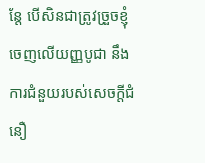ន្តែ បើសិនជាត្រូវច្រួចខ្ញុំចេញលើយញ្ញបូជា នឹងការជំនួយរបស់សេចក្ដីជំនឿ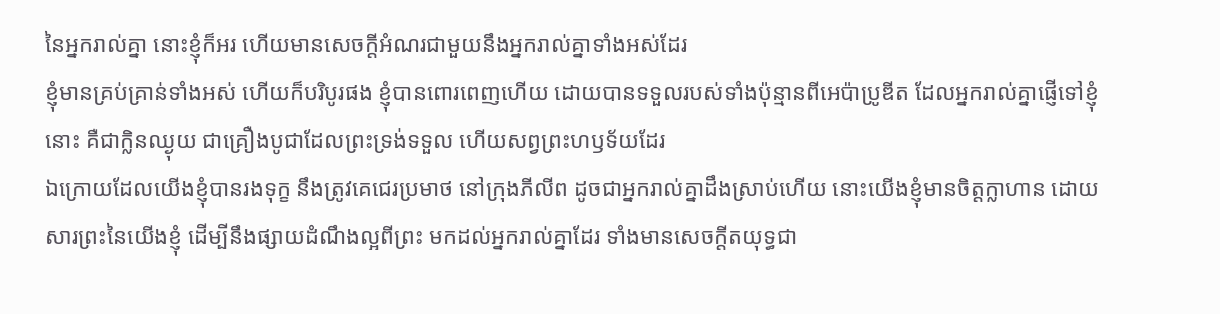នៃអ្នករាល់គ្នា នោះខ្ញុំក៏អរ ហើយមានសេចក្ដីអំណរជាមួយនឹងអ្នករាល់គ្នាទាំងអស់ដែរ
ខ្ញុំមានគ្រប់គ្រាន់ទាំងអស់ ហើយក៏បរិបូរផង ខ្ញុំបានពោរពេញហើយ ដោយបានទទួលរបស់ទាំងប៉ុន្មានពីអេប៉ាប្រូឌីត ដែលអ្នករាល់គ្នាផ្ញើទៅខ្ញុំនោះ គឺជាក្លិនឈ្ងុយ ជាគ្រឿងបូជាដែលព្រះទ្រង់ទទួល ហើយសព្វព្រះហឫទ័យដែរ
ឯក្រោយដែលយើងខ្ញុំបានរងទុក្ខ នឹងត្រូវគេជេរប្រមាថ នៅក្រុងភីលីព ដូចជាអ្នករាល់គ្នាដឹងស្រាប់ហើយ នោះយើងខ្ញុំមានចិត្តក្លាហាន ដោយសារព្រះនៃយើងខ្ញុំ ដើម្បីនឹងផ្សាយដំណឹងល្អពីព្រះ មកដល់អ្នករាល់គ្នាដែរ ទាំងមានសេចក្ដីតយុទ្ធជា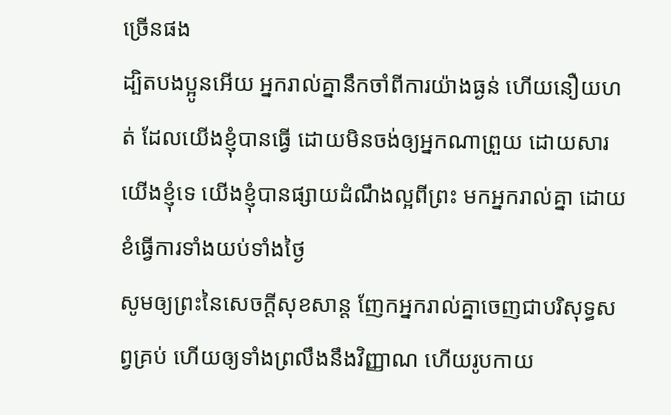ច្រើនផង
ដ្បិតបងប្អូនអើយ អ្នករាល់គ្នានឹកចាំពីការយ៉ាងធ្ងន់ ហើយនឿយហត់ ដែលយើងខ្ញុំបានធ្វើ ដោយមិនចង់ឲ្យអ្នកណាព្រួយ ដោយសារយើងខ្ញុំទេ យើងខ្ញុំបានផ្សាយដំណឹងល្អពីព្រះ មកអ្នករាល់គ្នា ដោយខំធ្វើការទាំងយប់ទាំងថ្ងៃ
សូមឲ្យព្រះនៃសេចក្ដីសុខសាន្ត ញែកអ្នករាល់គ្នាចេញជាបរិសុទ្ធសព្វគ្រប់ ហើយឲ្យទាំងព្រលឹងនឹងវិញ្ញាណ ហើយរូបកាយ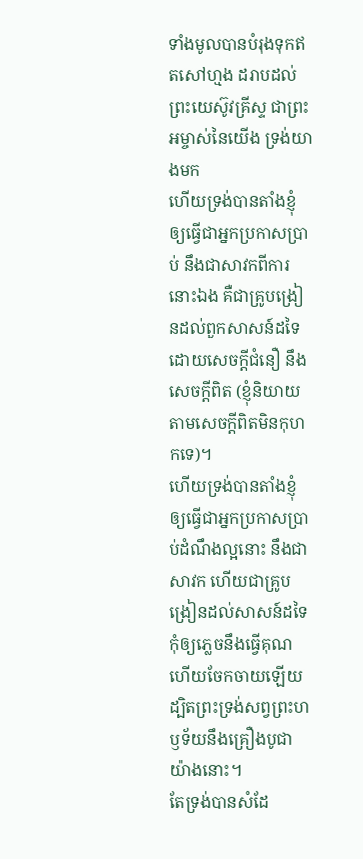ទាំងមូលបានបំរុងទុកឥតសៅហ្មង ដរាបដល់ព្រះយេស៊ូវគ្រីស្ទ ជាព្រះអម្ចាស់នៃយើង ទ្រង់យាងមក
ហើយទ្រង់បានតាំងខ្ញុំ ឲ្យធ្វើជាអ្នកប្រកាសប្រាប់ នឹងជាសាវកពីការនោះឯង គឺជាគ្រូបង្រៀនដល់ពួកសាសន៍ដទៃ ដោយសេចក្ដីជំនឿ នឹងសេចក្ដីពិត (ខ្ញុំនិយាយតាមសេចក្ដីពិតមិនកុហកទេ)។
ហើយទ្រង់បានតាំងខ្ញុំ ឲ្យធ្វើជាអ្នកប្រកាសប្រាប់ដំណឹងល្អនោះ នឹងជាសាវក ហើយជាគ្រូបង្រៀនដល់សាសន៍ដទៃ
កុំឲ្យភ្លេចនឹងធ្វើគុណ ហើយចែកចាយឡើយ ដ្បិតព្រះទ្រង់សព្វព្រះហឫទ័យនឹងគ្រឿងបូជាយ៉ាងនោះ។
តែទ្រង់បានសំដែ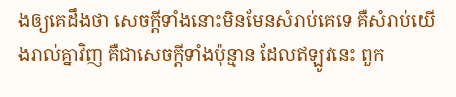ងឲ្យគេដឹងថា សេចក្ដីទាំងនោះមិនមែនសំរាប់គេទេ គឺសំរាប់យើងរាល់គ្នាវិញ គឺជាសេចក្ដីទាំងប៉ុន្មាន ដែលឥឡូវនេះ ពួក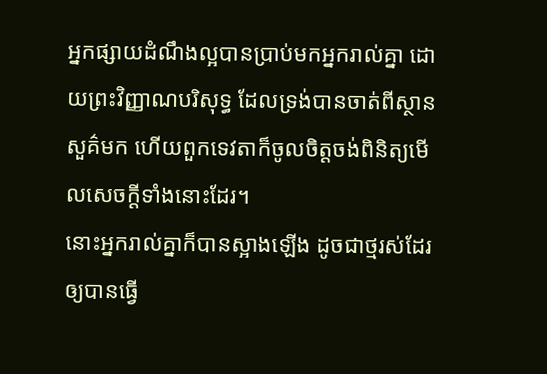អ្នកផ្សាយដំណឹងល្អបានប្រាប់មកអ្នករាល់គ្នា ដោយព្រះវិញ្ញាណបរិសុទ្ធ ដែលទ្រង់បានចាត់ពីស្ថានសួគ៌មក ហើយពួកទេវតាក៏ចូលចិត្តចង់ពិនិត្យមើលសេចក្ដីទាំងនោះដែរ។
នោះអ្នករាល់គ្នាក៏បានស្អាងឡើង ដូចជាថ្មរស់ដែរ ឲ្យបានធ្វើ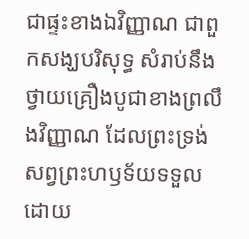ជាផ្ទះខាងឯវិញ្ញាណ ជាពួកសង្ឃបរិសុទ្ធ សំរាប់នឹងថ្វាយគ្រឿងបូជាខាងព្រលឹងវិញ្ញាណ ដែលព្រះទ្រង់សព្វព្រះហឫទ័យទទួល ដោយ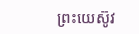ព្រះយេស៊ូវ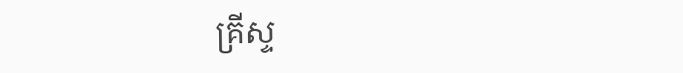គ្រីស្ទ